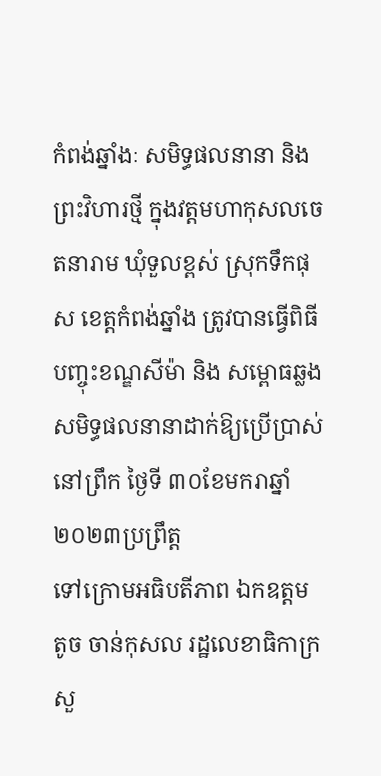កំពង់ឆ្នាំងៈ សមិទ្ធផលនានា និង ព្រះវិហារថ្មី ក្នុងវត្តមហាកុសលចេតនារាម ឃុំទួលខ្ពស់ ស្រុកទឹកផុស ខេត្តកំពង់ឆ្នាំង ត្រូវបានធ្វើពិធីបញ្ចុះខណ្ឌសីម៉ា និង សម្ពោធឆ្លងសមិទ្ធផលនានាដាក់ឱ្យប្រើប្រាស់ នៅព្រឹក ថ្ងៃទី ៣០ខែមករាឆ្នាំ២០២៣ប្រព្រឹត្ត
ទៅក្រោមអធិបតីភាព ឯកឧត្តម តូច ចាន់កុសល រដ្ឋលេខាធិកាក្រសួ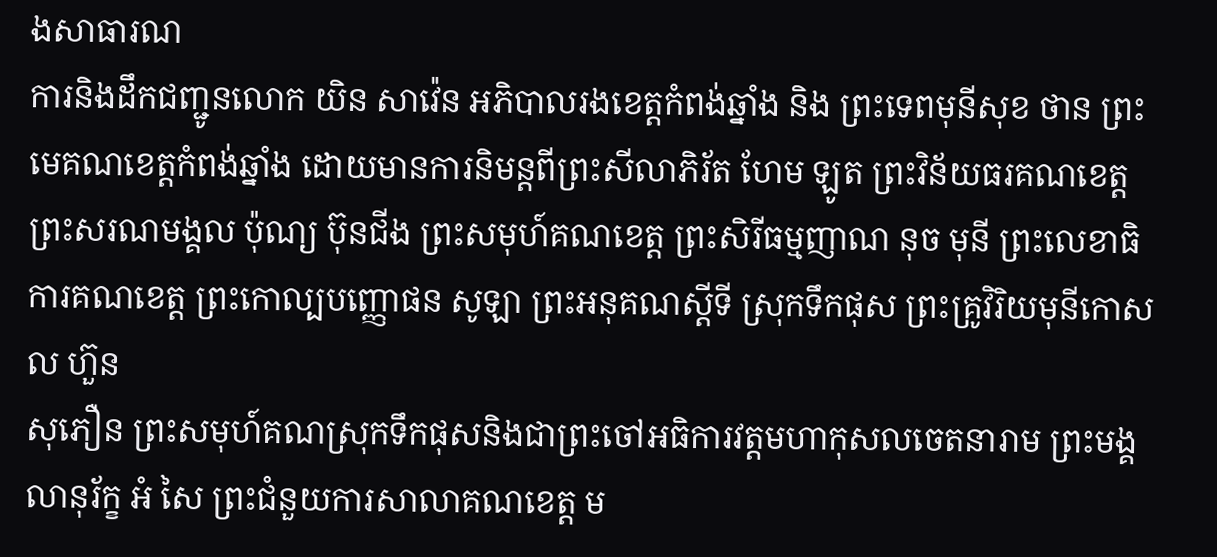ងសាធារណ
ការនិងដឹកជញ្ជូនលោក យិន សាវ៉េន អភិបាលរងខេត្តកំពង់ឆ្នាំង និង ព្រះទេពមុនីសុខ ថាន ព្រះមេគណខេត្តកំពង់ឆ្នាំង ដោយមានការនិមន្តពីព្រះសីលាភិរ័ត ហែម ឡូត ព្រះវិន័យធរគណខេត្ត ព្រះសរណមង្គល ប៉ុណ្យ ប៊ុនជីង ព្រះសមុហ៍គណខេត្ត ព្រះសិរីធម្មញាណ នុច មុនី ព្រះលេខាធិការគណខេត្ត ព្រះកោល្បបញ្ញោផន សូឡា ព្រះអនុគណស្តីទី ស្រុកទឹកផុស ព្រះគ្រូវិរិយមុនីកោសល ហ៊ួន
សុភឿន ព្រះសមុហ៍គណស្រុកទឹកផុសនិងជាព្រះចៅអធិការវត្តមហាកុសលចេតនារាម ព្រះមង្គលានុរ័ក្ខ អំ សៃ ព្រះជំនួយការសាលាគណខេត្ត ម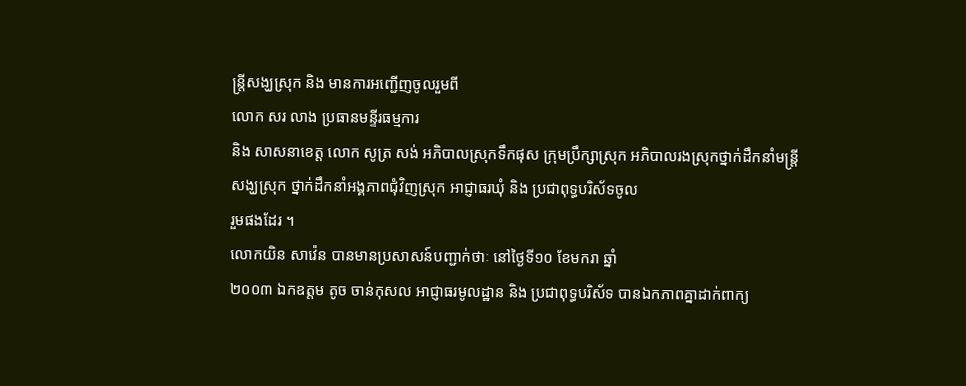ន្រ្តីសង្ឃស្រុក និង មានការអញ្ជើញចូលរួមពី
លោក សរ លាង ប្រធានមន្ទីរធម្មការ
និង សាសនាខេត្ត លោក សូត្រ សង់ អភិបាលស្រុកទឹកផុស ក្រុមប្រឹក្សាស្រុក អភិបាលរងស្រុកថ្នាក់ដឹកនាំមន្រ្តីសង្ឃស្រុក ថ្នាក់ដឹកនាំអង្គភាពជុំវិញស្រុក អាជ្ញាធរឃុំ និង ប្រជាពុទ្ធបរិស័ទចូល
រួមផងដែរ ។
លោកយិន សាវ៉េន បានមានប្រសាសន៍បញ្ជាក់ថាៈ នៅថ្ងៃទី១០ ខែមករា ឆ្នាំ
២០០៣ ឯកឧត្តម តូច ចាន់កុសល អាជ្ញាធរមូលដ្ឋាន និង ប្រជាពុទ្ធបរិស័ទ បានឯកភាពគ្នាដាក់ពាក្យ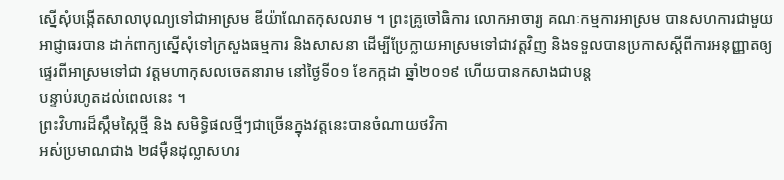ស្នើសុំបង្កើតសាលាបុណ្យទៅជាអាស្រម ឌីយ៉ាណែតកុសលរាម ។ ព្រះគ្រូចៅធិការ លោកអាចារ្យ គណៈកម្មការអាស្រម បានសហការជាមួយអាជ្ញាធរបាន ដាក់ពាក្យស្នើសុំទៅក្រសួងធម្មការ និងសាសនា ដើម្បីប្រែក្លាយអាស្រមទៅជាវត្តវិញ និងទទួលបានប្រកាសស្តីពីការអនុញ្ញាតឲ្យ ផ្ទេរពីអាស្រមទៅជា វត្តមហាកុសលចេតនារាម នៅថ្ងៃទី០១ ខែកក្កដា ឆ្នាំ២០១៩ ហើយបានកសាងជាបន្ត
បន្ទាប់រហូតដល់ពេលនេះ ។
ព្រះវិហារដ៏ស្កឹមស្កៃថ្មី និង សមិទ្ធិផលថ្មីៗជាច្រើនក្នុងវត្តនេះបានចំណាយថវិកា
អស់ប្រមាណជាង ២៨ម៉ឺនដុល្លាសហរ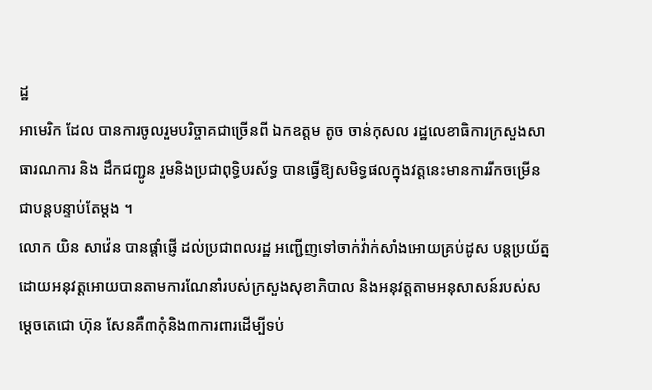ដ្ឋ
អាមេរិក ដែល បានការចូលរួមបរិច្ចាគជាច្រើនពី ឯកឧត្តម តូច ចាន់កុសល រដ្ឋលេខាធិការក្រសួងសាធារណការ និង ដឹកជញ្ជូន រួមនិងប្រជាពុទ្ធិបរស័ទ្ធ បានធ្វើឱ្យសមិទ្ធផលក្នុងវត្តនេះមានការរីកចម្រើនជាបន្តបន្ទាប់តែម្តង ។
លោក យិន សាវ៉េន បានផ្តាំផ្ញើ ដល់ប្រជាពលរដ្ឋ អញ្ជើញទៅចាក់វ៉ាក់សាំងអោយគ្រប់ដូស បន្តប្រយ័ត្នដោយអនុវត្តអោយបានតាមការណែនាំរបស់ក្រសួងសុខាភិបាល និងអនុវត្តតាមអនុសាសន៍របស់សម្តេចតេជោ ហ៊ុន សែនគឺ៣កុំនិង៣ការពារដើម្បីទប់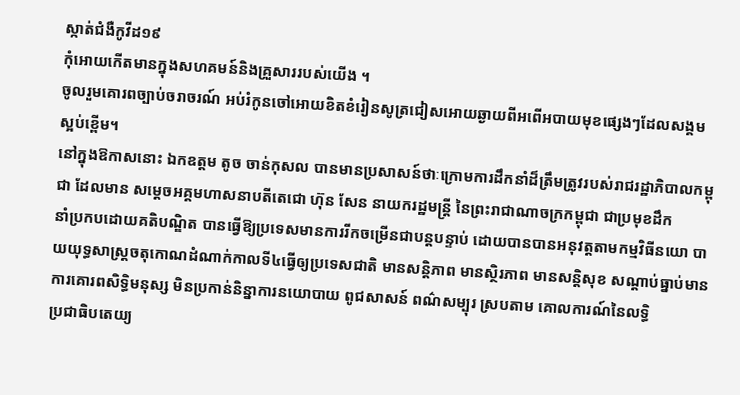ស្កាត់ជំងឺកូវីដ១៩
កុំអោយកើតមានក្នុងសហគមន៍និងគ្រួសាររបស់យើង ។
ចូលរួមគោរពច្បាប់ចរាចរណ៍ អប់រំកូនចៅអោយខិតខំរៀនសូត្រជៀសអោយឆ្ងាយពីអពើអបាយមុខផ្សេងៗដែលសង្គមស្អប់ខ្ពើម។
នៅក្នុងឱកាសនោះ ឯកឧត្តម តូច ចាន់កុសល បានមានប្រសាសន៍ថាៈក្រោមការដឹកនាំដ៏ត្រឹមត្រូវរបស់រាជរដ្ឋាភិបាលកម្ពុជា ដែលមាន សម្តេចអគ្គមហាសនាបតីតេជោ ហ៊ុន សែន នាយករដ្ឋមន្ត្រី នៃព្រះរាជាណាចក្រកម្ពុជា ជាប្រមុខដឹក
នាំប្រកបដោយគតិបណ្ឌិត បានធ្វើឱ្យប្រទេសមានការរីកចម្រើនជាបន្តបន្ទាប់ ដោយបានបានអនុវត្តតាមកម្មវិធីនយោ បាយយុទ្ធសាស្ត្រចតុកោណដំណាក់កាលទី៤ធ្វើឲ្យប្រទេសជាតិ មានសន្តិភាព មានស្ថិរភាព មានសន្តិសុខ សណ្តាប់ធ្នាប់មានការគោរពសិទ្ធិមនុស្ស មិនប្រកាន់និន្នាការនយោបាយ ពូជសាសន៍ ពណ៌សម្បុរ ស្របតាម គោលការណ៍នៃលទ្ធិ
ប្រជាធិបតេយ្យ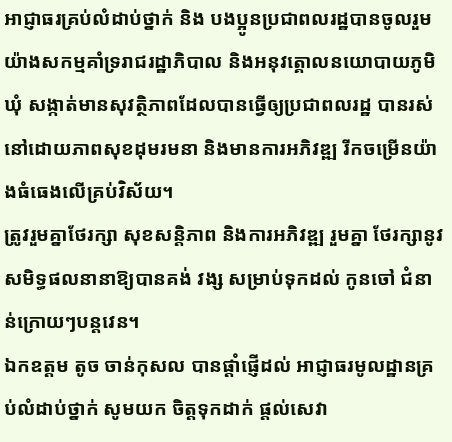អាជ្ញាធរគ្រប់លំដាប់ថ្នាក់ និង បងប្អូនប្រជាពលរដ្ឋបានចូលរួមយ៉ាងសកម្មគាំទ្ររាជរដ្ឋាភិបាល និងអនុវត្គោលនយោបាយភូមិ ឃុំ សង្កាត់មានសុវត្ថិភាពដែលបានធ្វើឲ្យប្រជាពលរដ្ឋ បានរស់នៅដោយភាពសុខដុមរមនា និងមានការអភិវឌ្ឍ រីកចម្រើនយ៉ាងធំធេងលើគ្រប់វិស័យ។
ត្រូវរួមគ្នាថែរក្សា សុខសន្តិភាព និងការអភិវឌ្ឍ រួមគ្នា ថែរក្សានូវសមិទ្ធផលនានាឱ្យបានគង់ វង្ស សម្រាប់ទុកដល់ កូនចៅ ជំនាន់ក្រោយៗបន្តវេន។
ឯកឧត្តម តូច ចាន់កុសល បានផ្តាំផ្ញើដល់ អាជ្ញាធរមូលដ្ឋានគ្រប់លំដាប់ថ្នាក់ សូមយក ចិត្តទុកដាក់ ផ្តល់សេវា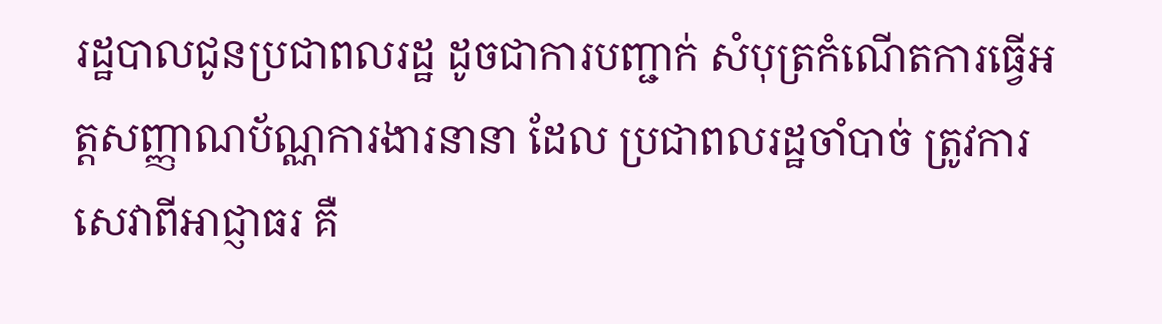រដ្ឋបាលជូនប្រជាពលរដ្ឋ ដូចជាការបញ្ជាក់ សំបុត្រកំណើតការធ្វើអត្តសញ្ញាណប័ណ្ណការងារនានា ដែល ប្រជាពលរដ្ឋចាំបាច់ ត្រូវការសេវាពីអាជ្ញាធរ គឺ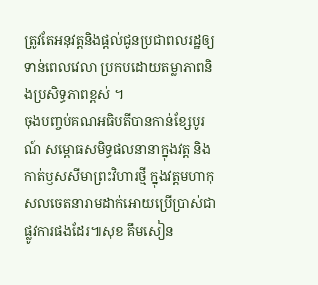ត្រូវតែអនុវត្តនិងផ្តល់ជូនប្រជាពលរដ្ឋឲ្យទាន់ពេលវេលា ប្រកបដោយតម្លាភាពនិងប្រសិទ្ធភាពខ្ពស់ ។
ចុងបញ្ចប់គណអធិបតីបានកាន់ខ្សែបូរណ៍ សម្ពោធសមិទ្ធផលនានាក្នុងវត្ត និង កាត់ឫសសីមាព្រះវិហារថ្មី ក្នុងវត្តមហាកុសលចេតនារាមដាក់អោយប្រើប្រាស់ជាផ្លូវការផងដែរ៕សុខ គឹមសៀន